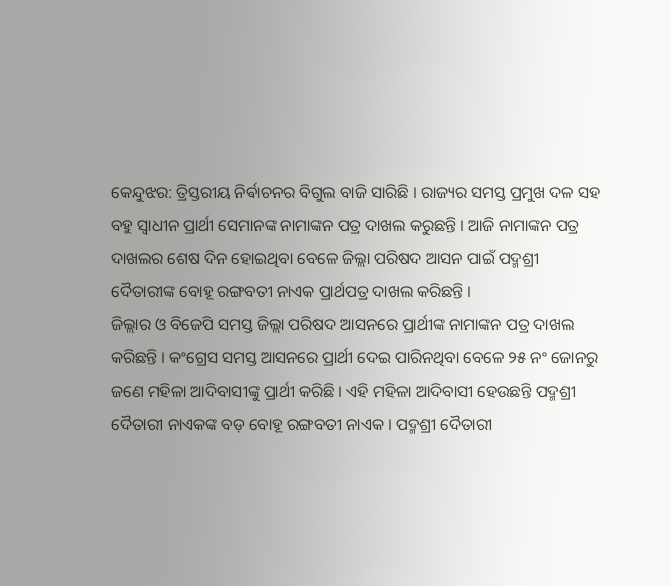କେନ୍ଦୁଝର: ତ୍ରିସ୍ତରୀୟ ନିର୍ଵାଚନର ବିଗୁଲ ବାଜି ସାରିଛି । ରାଜ୍ୟର ସମସ୍ତ ପ୍ରମୁଖ ଦଳ ସହ ବହୁ ସ୍ବାଧୀନ ପ୍ରାର୍ଥୀ ସେମାନଙ୍କ ନାମାଙ୍କନ ପତ୍ର ଦାଖଲ କରୁଛନ୍ତି । ଆଜି ନାମାଙ୍କନ ପତ୍ର ଦାଖଲର ଶେଷ ଦିନ ହୋଇଥିବା ବେଳେ ଜିଲ୍ଲା ପରିଷଦ ଆସନ ପାଇଁ ପଦ୍ମଶ୍ରୀ ଦୈତାରୀଙ୍କ ବୋହୂ ରଙ୍ଗବତୀ ନାଏକ ପ୍ରାର୍ଥପତ୍ର ଦାଖଲ କରିଛନ୍ତି ।
ଜିଲ୍ଲାର ଓ ବିଜେପି ସମସ୍ତ ଜିଲ୍ଲା ପରିଷଦ ଆସନରେ ପ୍ରାର୍ଥୀଙ୍କ ନାମାଙ୍କନ ପତ୍ର ଦାଖଲ କରିଛନ୍ତି । କଂଗ୍ରେସ ସମସ୍ତ ଆସନରେ ପ୍ରାର୍ଥୀ ଦେଇ ପାରିନଥିବା ବେଳେ ୨୫ ନଂ ଜୋନରୁ ଜଣେ ମହିଳା ଆଦିବାସୀଙ୍କୁ ପ୍ରାର୍ଥୀ କରିଛି । ଏହି ମହିଳା ଆଦିବାସୀ ହେଉଛନ୍ତି ପଦ୍ମଶ୍ରୀ ଦୈତାରୀ ନାଏକଙ୍କ ବଡ଼ ବୋହୂ ରଙ୍ଗବତୀ ନାଏକ । ପଦ୍ମଶ୍ରୀ ଦୈତାରୀ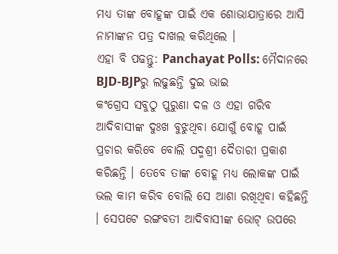ମଧ୍ୟ ତାଙ୍କ ବୋହୂଙ୍କ ପାଇଁ ଏକ ଶୋଭାଯାତ୍ରାରେ ଆସି ନାମାଙ୍କନ ପତ୍ର ଦାଖଲ କରିଥିଲେ ।
ଏହା ବି ପଢନ୍ତୁ: Panchayat Polls: ମୈଦାନରେ BJD-BJPରୁ ଲଢୁଛନ୍ତି ଦୁଇ ଭାଇ
କଂଗ୍ରେସ ସବୁଠୁ ପୁରୁଣା ଦଳ ଓ ଏହା ଗରିବ ଆଦିବାସୀଙ୍କ ଦୁଃଖ ବୁଝୁଥିବା ଯୋଗୁଁ ବୋହୂ ପାଇଁ ପ୍ରଚାର କରିବେ ବୋଲି ପଦ୍ମଶ୍ରୀ ଦୈତାରୀ ପ୍ରକାଶ କରିଛନ୍ତି । ତେବେ ତାଙ୍କ ବୋହୂ ମଧ୍ୟ ଲୋକଙ୍କ ପାଇଁ ଭଲ କାମ କରିବ ବୋଲି ସେ ଆଶା ରଖିଥିବା କହିଛନ୍ତି । ସେପଟେ ରଙ୍ଗବତୀ ଆଦିବାସୀଙ୍କ ଭୋଟ୍ ଉପରେ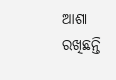ଆଶା ରଖିଛନ୍ତି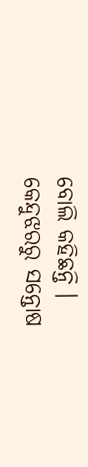ବୋଲି କହିଛନ୍ତି ।
କେନ୍ଦୁଝରରୁ ସନ୍ତୋଷ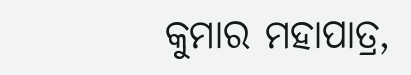କୁମାର ମହାପାତ୍ର,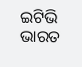ଇଟିଭି ଭାରତ